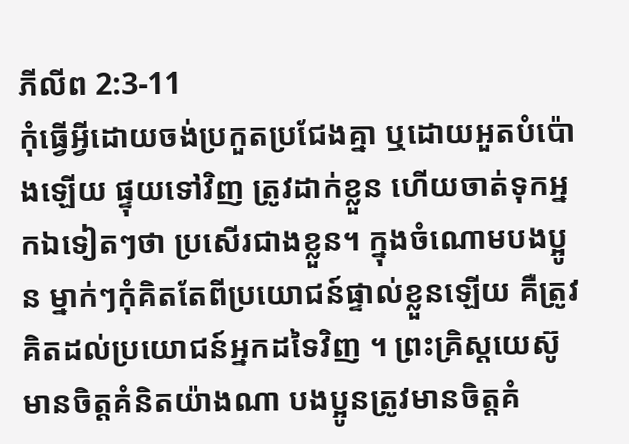ភីលីព 2:3-11
កុំធ្វើអ្វីដោយចង់ប្រកួតប្រជែងគ្នា ឬដោយអួតបំប៉ោងឡើយ ផ្ទុយទៅវិញ ត្រូវដាក់ខ្លួន ហើយចាត់ទុកអ្នកឯទៀតៗថា ប្រសើរជាងខ្លួន។ ក្នុងចំណោមបងប្អូន ម្នាក់ៗកុំគិតតែពីប្រយោជន៍ផ្ទាល់ខ្លួនឡើយ គឺត្រូវគិតដល់ប្រយោជន៍អ្នកដទៃវិញ ។ ព្រះគ្រិស្តយេស៊ូមានចិត្តគំនិតយ៉ាងណា បងប្អូនត្រូវមានចិត្តគំ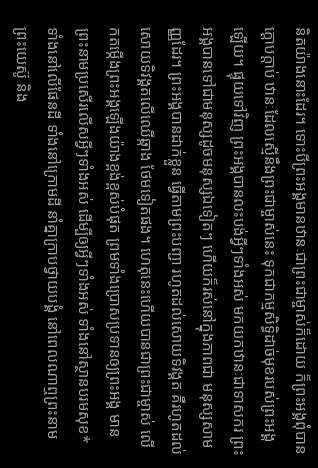និតយ៉ាងនោះដែរ។ ទោះបីព្រះអង្គមានឋានៈជាព្រះជាម្ចាស់ក៏ដោយ ក៏ព្រះអង្គពុំបានក្ដោបក្តាប់ ឋានៈដែលស្មើនឹងព្រះជាម្ចាស់នេះ ទុកជាកម្មសិទ្ធិដាច់មុខរបស់ព្រះអង្គឡើយ។ ផ្ទុយទៅវិញ ព្រះអង្គបានលះបង់អ្វីៗទាំងអស់ មកយកឋានៈជាទាសករ ព្រះអង្គបានទៅជាមនុស្សដូចមនុស្សឯទៀតៗ ហើយក៏រស់នៅក្នុងភាពជា មនុស្សសាមញ្ញដែរ។ ព្រះអង្គបានដាក់ខ្លួន ធ្វើតាមព្រះបញ្ជា រហូតដល់សោយទិវង្គត គឺរហូតដល់សោយទិវង្គតលើឈើឆ្កាង ថែមទៀតផង។ ហេតុនេះហើយបានជាព្រះជាម្ចាស់ លើកតម្កើងព្រះអង្គឡើងយ៉ាងខ្ពង់ខ្ពស់បំផុត ព្រមទាំងប្រោសប្រទានឲ្យព្រះអង្គ មានព្រះនាមប្រសើរលើសអ្វីៗទាំងអស់ ដើម្បីឲ្យអ្វីៗទាំងអស់ ទាំងនៅស្ថានបរមសុខ* ទាំងនៅលើផែនដី ទាំងនៅក្រោមដី នាំគ្នាក្រាបថ្វាយបង្គំ នៅពេលណាឮព្រះនាមព្រះយេស៊ូ និង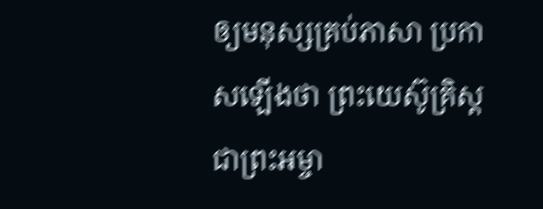ឲ្យមនុស្សគ្រប់ភាសា ប្រកាសឡើងថា ព្រះយេស៊ូគ្រិស្តជាព្រះអម្ចា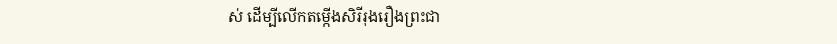ស់ ដើម្បីលើកតម្កើងសិរីរុងរឿងព្រះជា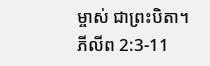ម្ចាស់ ជាព្រះបិតា។
ភីលីព 2:3-11